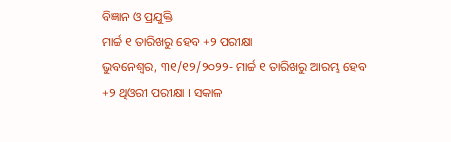ବିଜ୍ଞାନ ଓ ପ୍ରଯୁକ୍ତି
ମାର୍ଚ୍ଚ ୧ ତାରିଖରୁ ହେବ +୨ ପରୀକ୍ଷା
ଭୁବନେଶ୍ୱର, ୩୧/୧୨/୨୦୨୨- ମାର୍ଚ୍ଚ ୧ ତାରିଖରୁ ଆରମ୍ଭ ହେବ +୨ ଥିଓରୀ ପରୀକ୍ଷା । ସକାଳ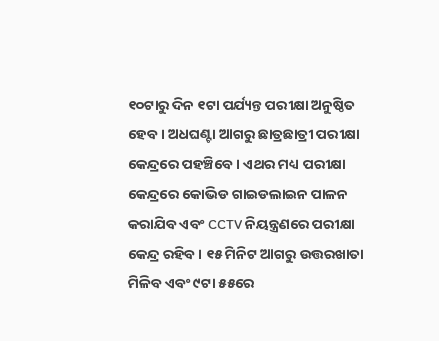୧୦ଟାରୁ ଦିନ ୧ଟା ପର୍ଯ୍ୟନ୍ତ ପରୀକ୍ଷା ଅନୁଷ୍ଠିତ ହେବ । ଅଧଘଣ୍ଟା ଆଗରୁ ଛାତ୍ରଛାତ୍ରୀ ପରୀକ୍ଷା କେନ୍ଦ୍ରରେ ପହଞ୍ଚିବେ । ଏଥର ମଧ୍ୟ ପରୀକ୍ଷା କେନ୍ଦ୍ରରେ କୋଭିଡ ଗାଇଡଲାଇନ ପାଳନ କରାଯିବ ଏବଂ CCTV ନିୟନ୍ତ୍ରଣରେ ପରୀକ୍ଷା କେନ୍ଦ୍ର ରହିବ । ୧୫ ମିନିଟ ଆଗରୁ ଉତ୍ତରଖାତା ମିଳିବ ଏବଂ ୯ଟା ୫୫ରେ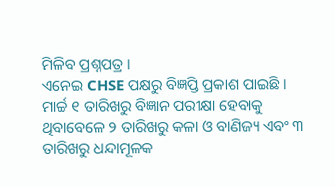ମିଳିବ ପ୍ରଶ୍ନପତ୍ର ।
ଏନେଇ CHSE ପକ୍ଷରୁ ବିଜ୍ଞପ୍ତି ପ୍ରକାଶ ପାଇଛି । ମାର୍ଚ୍ଚ ୧ ତାରିଖରୁ ବିଜ୍ଞାନ ପରୀକ୍ଷା ହେବାକୁ ଥିବାବେଳେ ୨ ତାରିଖରୁ କଳା ଓ ବାଣିଜ୍ୟ ଏବଂ ୩ ତାରିଖରୁ ଧନ୍ଦାମୂଳକ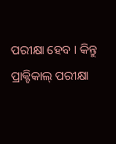ପରୀକ୍ଷା ହେବ । କିନ୍ତୁ ପ୍ରାକ୍ଟିକାଲ୍ ପରୀକ୍ଷା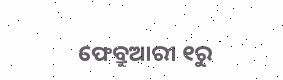ଫେବ୍ରୁଆରୀ ୧ରୁ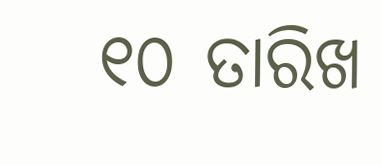୧୦ ତାରିଖ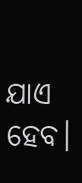ଯାଏ ହେବ।